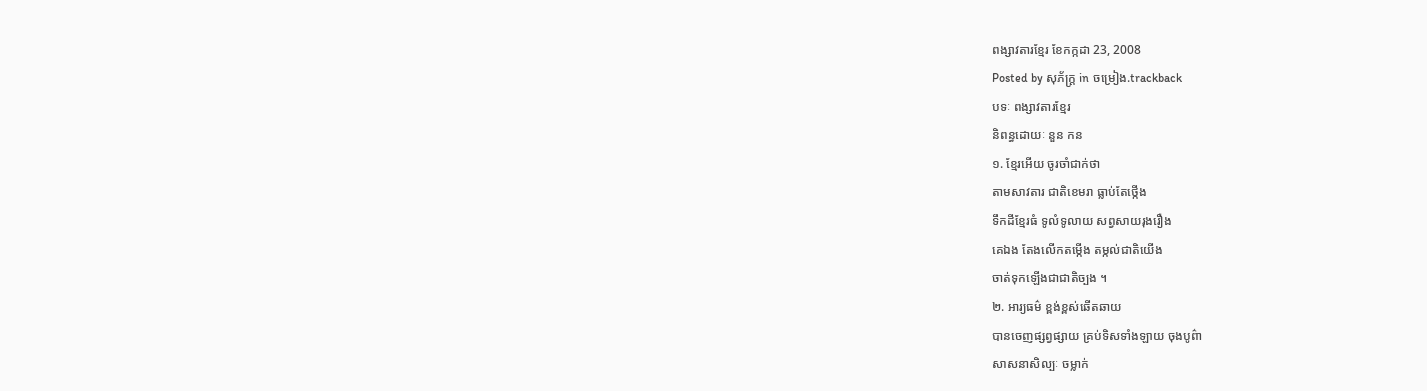ពង្សាវតារខ្មែរ ខែកក្កដា 23, 2008
Posted by សុភ័ក្ត្រ in ចម្រៀង.trackback
បទៈ ពង្សាវតារខ្មែរ
និពន្ធដោយៈ នួន កន
១. ខ្មែរអើយ ចូរចាំជាក់ថា
តាមសាវតារ ជាតិខេមរា ធ្លាប់តែថ្កើង
ទឹកដីខ្មែរធំ ទូលំទូលាយ សព្វសាយរុងរឿង
គេឯង តែងលើកតម្កើង តម្កល់ជាតិយើង
ចាត់ទុកឡើងជាជាតិច្បង ។
២. អារ្យធម៌ ខ្ពង់ខ្ពស់ឆើតឆាយ
បានចេញផ្សព្វផ្សាយ គ្រប់ទិសទាំងឡាយ ចុងបូព៌ា
សាសនាសិល្បៈ ចម្លាក់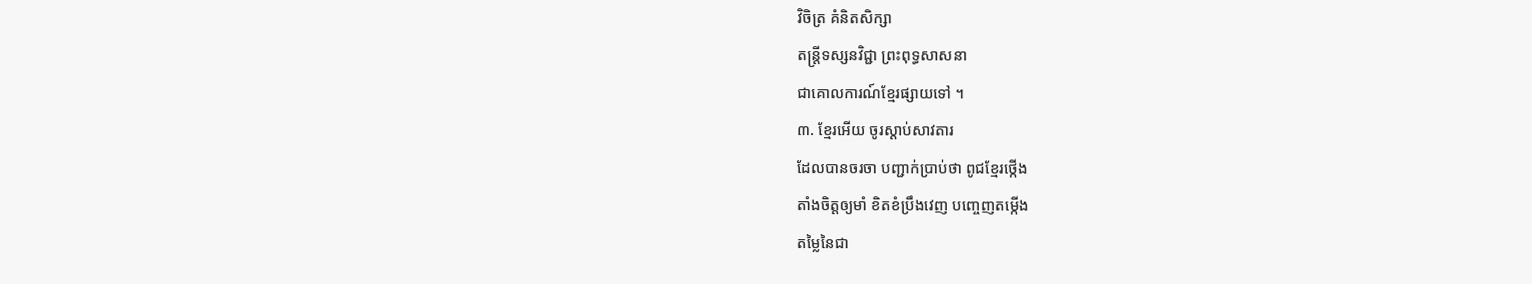វិចិត្រ គំនិតសិក្សា
តន្ត្រីទស្សនវិជ្ជា ព្រះពុទ្ធសាសនា
ជាគោលការណ៍ខ្មែរផ្សាយទៅ ។
៣. ខ្មែរអើយ ចូរស្ដាប់សាវតារ
ដែលបានចរចា បញ្ជាក់ប្រាប់ថា ពូជខ្មែរថ្កើង
តាំងចិត្តឲ្យមាំ ខិតខំប្រឹងវេញ បញ្ចេញតម្កើង
តម្លៃនៃជា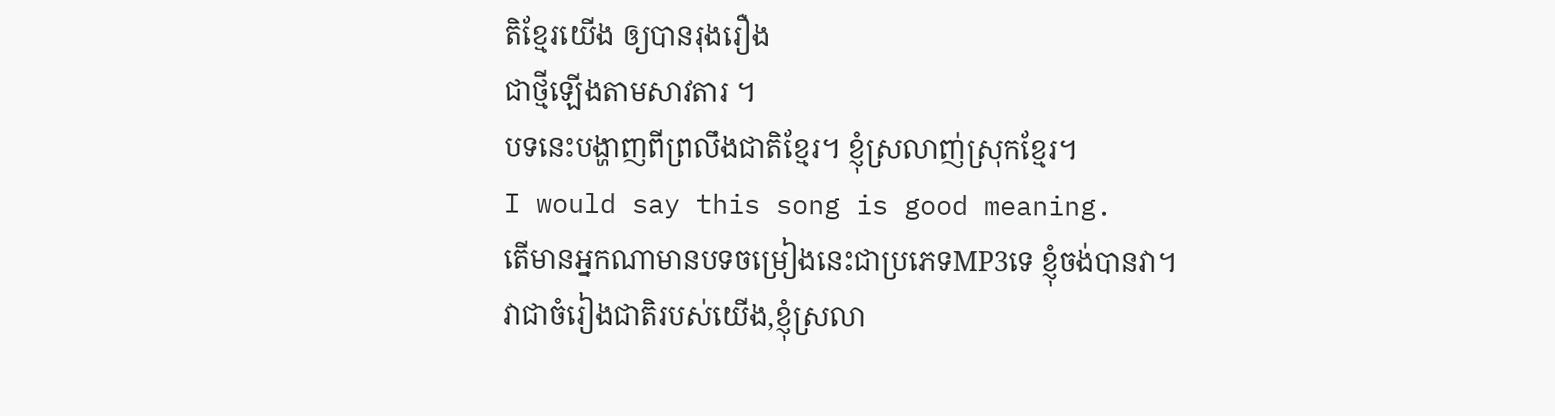តិខ្មែរយើង ឲ្យបានរុងរឿង
ជាថ្មីឡើងតាមសាវតារ ។
បទនេះបង្ហាញពីព្រលឹងជាតិខ្មែរ។ ខ្ញុំស្រលាញ់ស្រុកខ្មែរ។
I would say this song is good meaning.
តើមានអ្នកណាមានបទចម្រៀងនេះជាប្រភេទMP3ទេ ខ្ញុំចង់បានវា។
វាជាចំរៀងជាតិរបស់យើង,ខ្ញុំស្រលា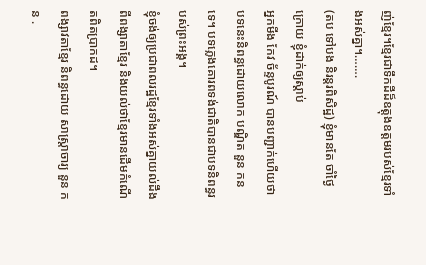ញ់ខ្មែរ។ខ្មែរជាទឹកដីដ៏ឧត្តុងឧត្តមរបស់ខ្មែរទាំងអស់គ្នា។…….
(តប ទៅបង និរន្តរពិសិដ្ឋ) ខ្ញុំមានតែ ចាំថ្ងៃក្រោយ ខ្ញុំដាក់ឲ្យស្ដាប់
អ្នកមីង កែវ ច័ន្ទបូរណ៍ បានបញ្ជាក់ហើយថាបទនេះនិពន្ធដោយលោក បណ្ឌិត នួន កន ទេ។ បទភ្លេងគោរពទង់ជាតិបានជាបទនិពន្ធរបស់ព្រះអង្គ។
ខ្ញុំចង់ឲ្យប្រជាពលរដ្ឋខ្មែរទាំងអស់គ្នាយល់ដឹងពីពង្សាតាខ្មែរ និងយល់ថាខ្មែរមានដើមកំណើតពិតប្រាកដ។
ពង្សាវតាខ្មែរ និពន្ធដោយ សាស្ត្រាចារ្យ នួន កន .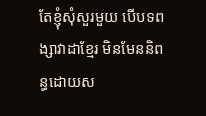តែខ្ញុំសុំសួរមួយ បើបទពង្សាវាដាខ្មែរ មិនមែននិពន្ធដោយស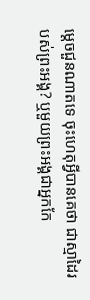ម្តេចជួនណាតទេ ចុះហេតុអ្វីបានគេថា ជាស្មាដៃរបស់ព្រះអង្គ? ឬមួយព្រះអង្គជាអ្នកកែ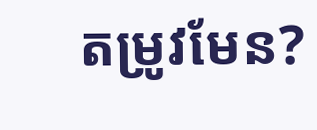តម្រូវមែន?